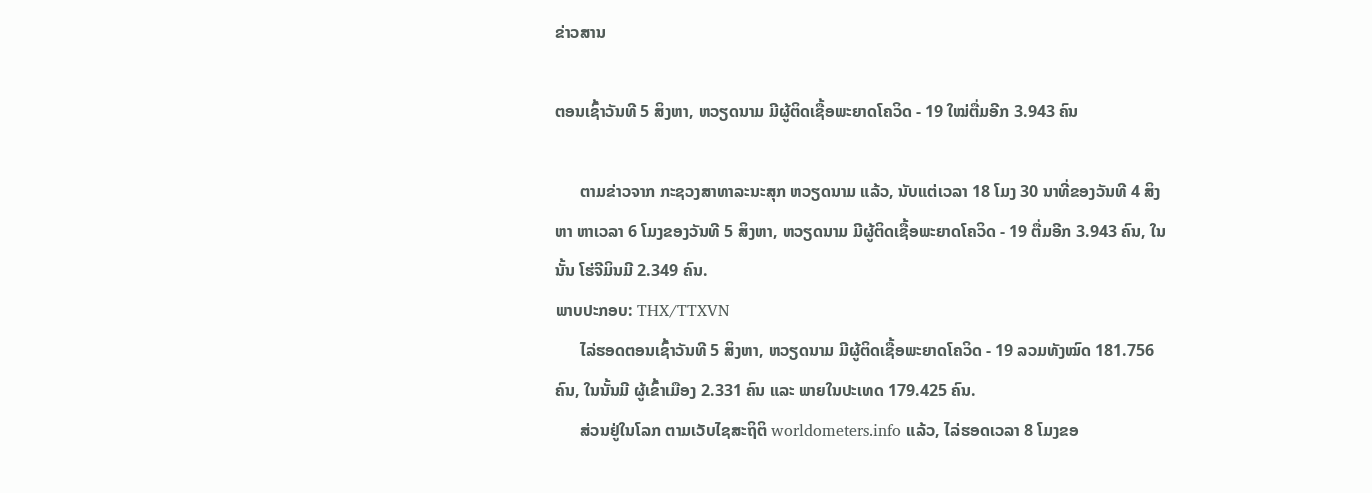ຂ່າວສານ

ຕອນເຊົ້າວັນທີ 5 ສິງຫາ, ຫວຽດນາມ ມີຜູ້ຕິດເຊື້ອພະຍາດໂຄວິດ - 19 ໃໝ່ຕື່ມອີກ 3.943 ຄົນ

      ຕາມຂ່າວຈາກ ກະຊວງສາທາລະນະສຸກ ຫວຽດນາມ ແລ້ວ, ນັບແຕ່ເວລາ 18 ໂມງ 30 ນາທີ່ຂອງວັນທີ 4 ສິງຫາ ຫາເວລາ 6 ໂມງຂອງວັນທີ 5 ສິງຫາ, ຫວຽດນາມ ມີຜູ້ຕິດເຊື້ອພະຍາດໂຄວິດ - 19 ຕື່ມອີກ 3.943 ຄົນ, ໃນນັ້ນ ໂຮ່ຈີມິນມີ 2.349 ຄົນ.
ພາບປະກອບ: THX/TTXVN
      ໄລ່ຮອດຕອນເຊົ້າວັນທີ 5 ສິງຫາ, ຫວຽດນາມ ມີຜູ້ຕິດເຊື້ອພະຍາດໂຄວິດ - 19 ລວມທັງໝົດ 181.756 ຄົນ, ໃນນັ້ນມີ ຜູ້ເຂົ້າເມືອງ 2.331 ຄົນ ແລະ ພາຍໃນປະເທດ 179.425 ຄົນ.
      ສ່ວນຢູ່ໃນໂລກ ຕາມເວັບໄຊສະຖິຕິ worldometers.info ແລ້ວ, ໄລ່ຮອດເວລາ 8 ໂມງຂອ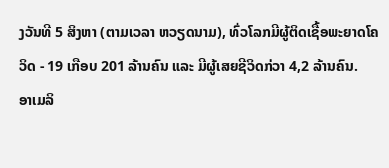ງວັນທີ 5 ສິງຫາ (ຕາມເວລາ ຫວຽດນາມ), ທົ່ວໂລກມີຜູ້ຕິດເຊື້ອພະຍາດໂຄວິດ - 19 ເກືອບ 201 ລ້ານຄົນ ແລະ ມີຜູ້ເສຍຊີວິດກ່ວາ 4,2 ລ້ານຄົນ.
ອາເມລິ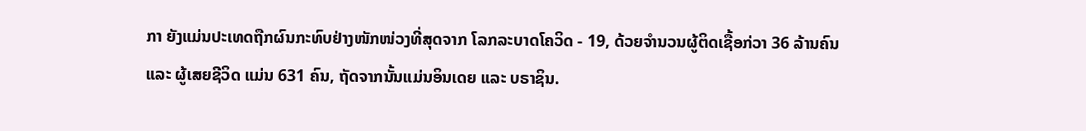ກາ ຍັງແມ່ນປະເທດຖືກຜົນກະທົບຢ່າງໜັກໜ່ວງທີ່ສຸດຈາກ ໂລກລະບາດໂຄວິດ - 19, ດ້ວຍຈຳນວນຜູ້ຕິດເຊື້ອກ່ວາ 36 ລ້ານຄົນ ແລະ ຜູ້ເສຍຊີວິດ ແມ່ນ 631 ຄົນ, ຖັດຈາກນັ້ນແມ່ນອິນເດຍ ແລະ ບຣາຊິນ.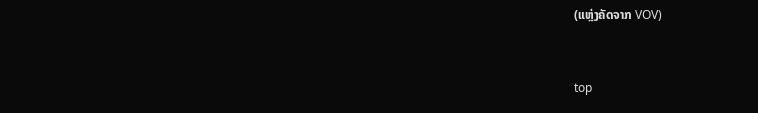(ແຫຼ່ງຄັດຈາກ VOV)


top